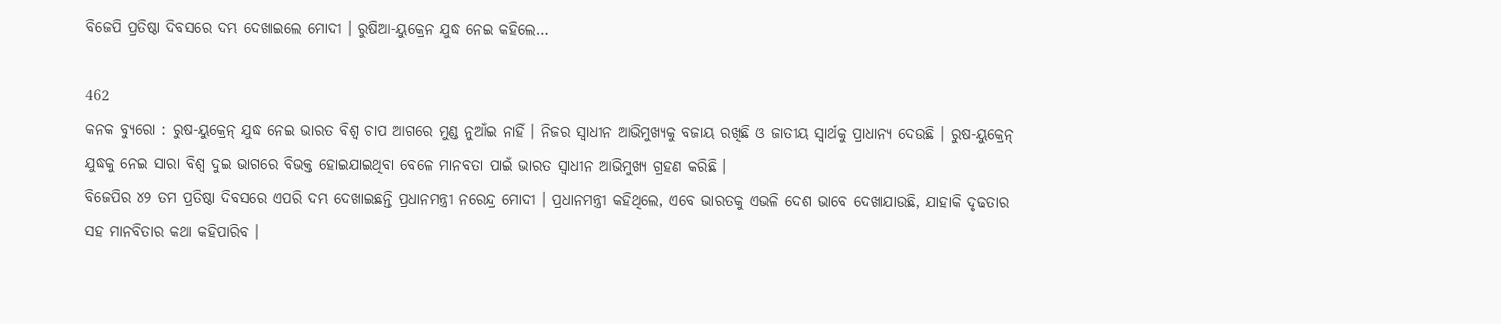ବିଜେପି ପ୍ରତିଷ୍ଠା ଦିବସରେ ଦମ୍ଭ ଦେଖାଇଲେ ମୋଦୀ । ରୁଷିଆ-ୟୁକ୍ରେନ ଯୁଦ୍ଧ ନେଇ କହିଲେ…

462
କନକ ବ୍ୟୁରୋ : ରୁଷ-ୟୁକ୍ରେନ୍ ଯୁଦ୍ଧ ନେଇ ଭାରତ ବିଶ୍ୱ ଚାପ ଆଗରେ ମୁଣ୍ଡ ନୁଆଁଇ ନାହିଁ । ନିଜର ସ୍ୱାଧୀନ ଆଭିମୁଖ୍ୟକୁ ବଜାୟ ରଖିଛି ଓ ଜାତୀୟ ସ୍ୱାର୍ଥକୁ ପ୍ରାଧାନ୍ୟ ଦେଉଛି । ରୁଷ-ୟୁକ୍ରେନ୍ ଯୁଦ୍ଧକୁ ନେଇ ସାରା ବିଶ୍ୱ ଦୁଇ ଭାଗରେ ବିଭକ୍ତ ହୋଇଯାଇଥିବା ବେଳେ ମାନବତା ପାଇଁ ଭାରତ ସ୍ୱାଧୀନ ଆଭିମୁଖ୍ୟ ଗ୍ରହଣ କରିଛି ।
ବିଜେପିର ୪୨ ତମ ପ୍ରତିଷ୍ଠା ଦିବସରେ ଏପରି ଦମ୍ଭ ଦେଖାଇଛନ୍ତି ପ୍ରଧାନମନ୍ତ୍ରୀ ନରେନ୍ଦ୍ର ମୋଦୀ । ପ୍ରଧାନମନ୍ତ୍ରୀ କହିଥିଲେ, ଏବେ ଭାରତକୁ ଏଭଳି ଦେଶ ଭାବେ ଦେଖାଯାଉଛି, ଯାହାକି ଦୃଢତାର ସହ ମାନବିତାର କଥା କହିପାରିବ ।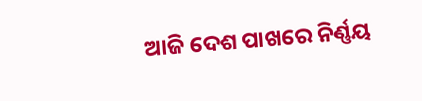ଆଜି ଦେଶ ପାଖରେ ନିର୍ଣ୍ଣୟ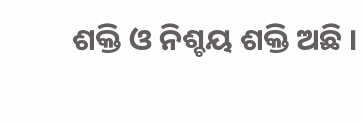ଶକ୍ତି ଓ ନିଶ୍ଚୟ ଶକ୍ତି ଅଛି ।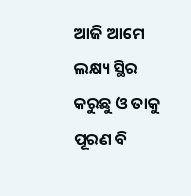ଆଜି ଆମେ ଲକ୍ଷ୍ୟ ସ୍ଥିର କରୁଛୁ ଓ ତାକୁ ପୂରଣ ବି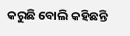କରୁଛି ବୋଲି କହିଛନ୍ତି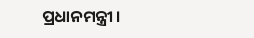ପ୍ରଧାନମନ୍ତ୍ରୀ ।